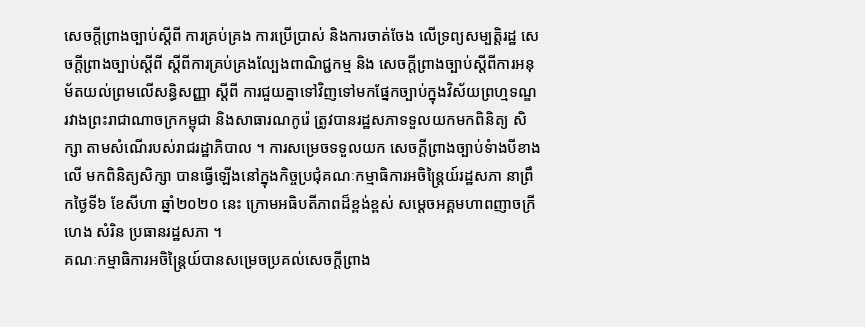សេចក្តីព្រាងច្បាប់ស្តីពី ការគ្រប់គ្រង ការប្រើប្រាស់ និងការចាត់ចែង លើទ្រព្យសម្បត្តិរដ្ឋ សេចក្តីព្រាងច្បាប់ស្តីពី ស្តីពីការគ្រប់គ្រងល្បែងពាណិជ្ជកម្ម និង សេចក្តីព្រាងច្បាប់ស្តីពីការអនុម័តយល់ព្រមលើសន្ធិសញ្ញា ស្តីពី ការជួយគ្នាទៅវិញទៅមកផ្នែកច្បាប់ក្នុងវិស័យព្រហ្មទណ្ឌ រវាងព្រះរាជាណាចក្រកម្ពុជា និងសាធារណកូរ៉េ ត្រូវបានរដ្ឋសភាទទួលយកមកពិនិត្យ សិក្សា តាមសំណើរបស់រាជរដ្ឋាភិបាល ។ ការសម្រេចទទួលយក សេចក្តីព្រាងច្បាប់ទំាងបីខាងលើ មកពិនិត្យសិក្សា បានធ្វើឡើងនៅក្នុងកិច្ចប្រជុំគណៈកម្មាធិការអចិន្រ្តៃយ៍រដ្ឋសភា នាព្រឹកថ្ងៃទី៦ ខែសីហា ឆ្នាំ២០២០ នេះ ក្រោមអធិបតីភាពដ៏ខ្ពង់ខ្ពស់ សម្តេចអគ្គមហាពញាចក្រី ហេង សំរិន ប្រធានរដ្ឋសភា ។
គណៈកម្មាធិការអចិន្រ្តៃយ៍បានសម្រេចប្រគល់សេចក្តីព្រាង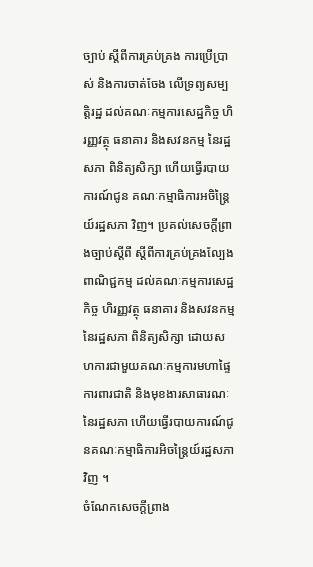ច្បាប់ ស្តីពីការគ្រប់គ្រង ការប្រើប្រាស់ និងការចាត់ចែង លើទ្រព្យសម្បត្តិរដ្ឋ ដល់គណៈកម្មការសេដ្ឋកិច្ច ហិរញ្ញវត្ថុ ធនាគារ និងសវនកម្ម នៃរដ្ឋសភា ពិនិត្យសិក្សា ហើយធ្វើរបាយការណ៍ជូន គណៈកម្មាធិការអចិន្រ្តៃយ៍រដ្ឋសភា វិញ។ ប្រគល់សេចក្តីព្រាងច្បាប់ស្តីពី ស្តីពីការគ្រប់គ្រងល្បែងពាណិជ្ជកម្ម ដល់គណៈកម្មការសេដ្ឋកិច្ច ហិរញ្ញវត្ថុ ធនាគារ និងសវនកម្ម នៃរដ្ឋសភា ពិនិត្យសិក្សា ដោយសហការជាមួយគណៈកម្មការមហាផ្ទៃ ការពារជាតិ និងមុខងារសាធារណៈ នៃរដ្ឋសភា ហើយធ្វើរបាយការណ៍ជូនគណៈកម្មាធិការអិចន្រ្តៃយ៍រដ្ឋសភាវិញ ។
ចំណែកសេចក្តីព្រាង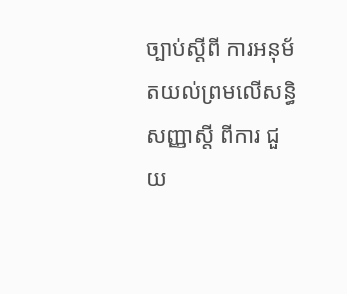ច្បាប់ស្តីពី ការអនុម័តយល់ព្រមលើសន្ធិសញ្ញាស្តី ពីការ ជួយ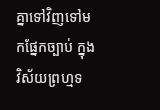គ្នាទៅវិញទៅមកផ្នែកច្បាប់ ក្នុងវិស័យព្រហ្មទ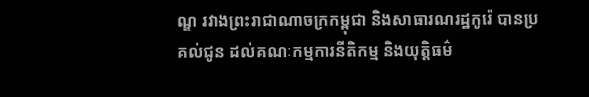ណ្ឌ រវាងព្រះរាជាណាចក្រកម្ពុជា និងសាធារណរដ្ឋកូរ៉េ បានប្រគល់ជូន ដល់គណៈកម្មការនីតិកម្ម និងយុត្តិធម៌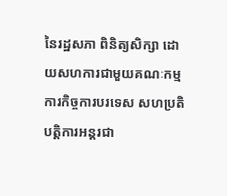នៃរដ្ឋសភា ពិនិត្យសិក្សា ដោយសហការជាមួយគណៈកម្មការកិច្ចការបរទេស សហប្រតិបត្តិការអន្តរជា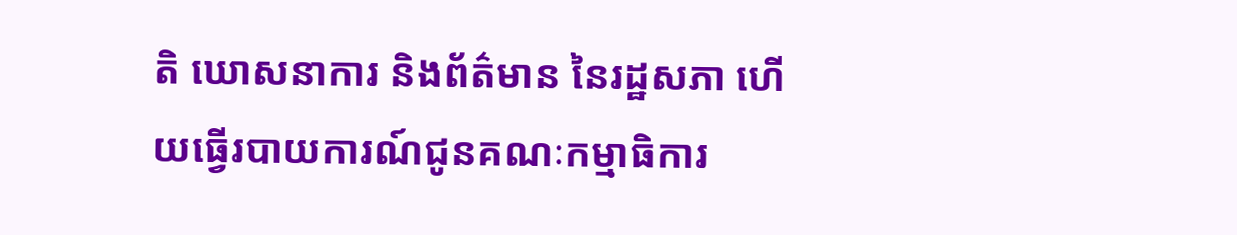តិ ឃោសនាការ និងព័ត៌មាន នៃរដ្ឋសភា ហើយធ្វើរបាយការណ៍ជូនគណៈកម្មាធិការ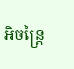អិចន្រ្តៃ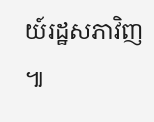យ៍រដ្ឋសភាវិញ ៕